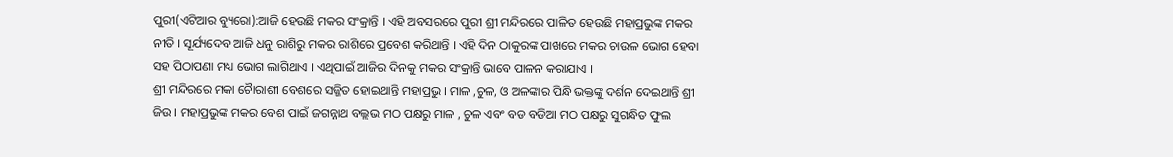ପୁରୀ(ଏଟିଆର ବ୍ୟୁରୋ):ଆଜି ହେଉଛି ମକର ସଂକ୍ରାନ୍ତି । ଏହି ଅବସରରେ ପୁରୀ ଶ୍ରୀ ମନ୍ଦିରରେ ପାଳିତ ହେଉଛି ମହାପ୍ରଭୁଙ୍କ ମକର ନୀତି । ସୂର୍ଯ୍ୟଦେବ ଆଜି ଧନୁ ରାଶିରୁ ମକର ରାଶିରେ ପ୍ରବେଶ କରିଥାନ୍ତି । ଏହି ଦିନ ଠାକୁରଙ୍କ ପାଖରେ ମକର ଚାଉଳ ଭୋଗ ହେବା ସହ ପିଠାପଣା ମଧ୍ୟ ଭୋଗ ଲାଗିଥାଏ । ଏଥିପାଇଁ ଆଜିର ଦିନକୁ ମକର ସଂକ୍ରାନ୍ତି ଭାବେ ପାଳନ କରାଯାଏ ।
ଶ୍ରୀ ମନ୍ଦିରରେ ମକା ଚୈାରାଶୀ ବେଶରେ ସଜ୍ଜିତ ହୋଇଥାନ୍ତି ମହାପ୍ରଭୁ । ମାଳ ,ଚୁଳ, ଓ ଅଳଙ୍କାର ପିନ୍ଧି ଭକ୍ତଙ୍କୁ ଦର୍ଶନ ଦେଇଥାନ୍ତି ଶ୍ରୀ ଜିଉ । ମହାପ୍ରଭୁଙ୍କ ମକର ବେଶ ପାଇଁ ଜଗନ୍ନାଥ ବଲ୍ଲଭ ମଠ ପକ୍ଷରୁ ମାଳ , ଚୁଳ ଏବଂ ବଡ ବଡିଆ ମଠ ପକ୍ଷରୁ ସୁଗନ୍ଧିତ ଫୁଲ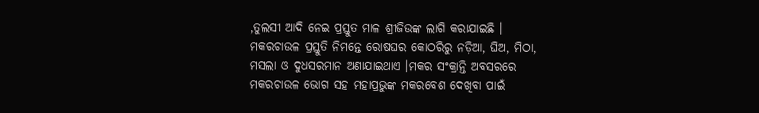,ତୁଲସୀ ଆଦି ନେଇ ପ୍ରସ୍ତୁତ ମାଳ ଶ୍ରୀଜିଉଙ୍କ ଲାଗି କରାଯାଇଛି ।
ମକରଚାଉଳ ପ୍ରସ୍ତୁତି ନିମନ୍ତେ ରୋଷଘର କୋଠରିରୁ ନଡ଼ିଆ, ଘିଅ, ମିଠା, ମସଲା ଓ ଦୁଧସରମାନ ଅଣାଯାଇଥାଏ ।ମକର ସଂକ୍ରାନ୍ତି ଅବସରରେ ମକରଚାଉଳ ଭୋଗ ସହ ମହାପ୍ରଭୁଙ୍କ ମକରବେଶ ଦେଖିବା ପାଇଁ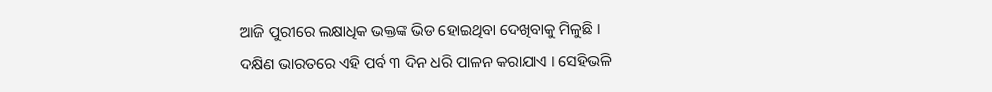ଆଜି ପୁରୀରେ ଲକ୍ଷାଧିକ ଭକ୍ତଙ୍କ ଭିଡ ହୋଇଥିବା ଦେଖିବାକୁ ମିଳୁଛି ।
ଦକ୍ଷିଣ ଭାରତରେ ଏହି ପର୍ବ ୩ ଦିନ ଧରି ପାଳନ କରାଯାଏ । ସେହିଭଳି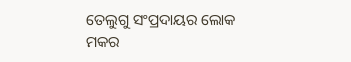ତେଲୁଗୁ ସଂପ୍ରଦାୟର ଲୋକ ମକର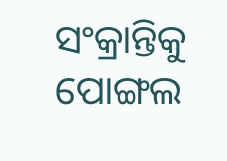ସଂକ୍ରାନ୍ତିକୁ ପୋଙ୍ଗଲ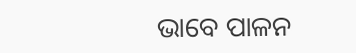ଭାବେ ପାଳନ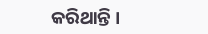କରିଥାନ୍ତି ।